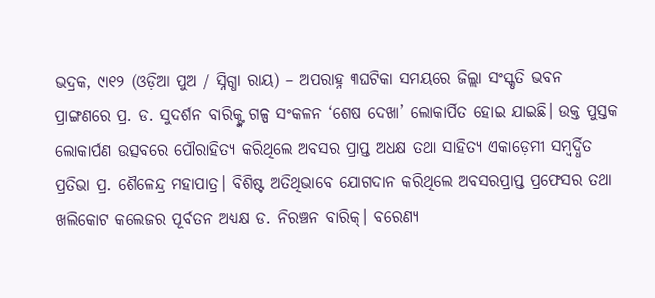ଭଦ୍ରକ, ୯ା୧୨ (ଓଡ଼ିଆ ପୁଅ / ସ୍ନିଗ୍ଧା ରାୟ) – ଅପରାହ୍ନ ୩ଘଟିକା ସମୟରେ ଜିଲ୍ଲା ସଂସ୍କୃତି ଭବନ ପ୍ରାଙ୍ଗଣରେ ପ୍ର. ଡ. ସୁଦର୍ଶନ ବାରିକ୍ଙ୍କ ଗଳ୍ପ ସଂକଳନ ‘ଶେଷ ଦେଖା’ ଲୋକାର୍ପିତ ହୋଇ ଯାଇଛି। ଉକ୍ତ ପୁସ୍ତକ ଲୋକାର୍ପଣ ଉତ୍ସବରେ ପୌରାହିତ୍ୟ କରିଥିଲେ ଅବସର ପ୍ରାପ୍ତ ଅଧକ୍ଷ ତଥା ସାହିତ୍ୟ ଏକାଡ଼େମୀ ସମ୍ବର୍ଦ୍ଧିତ ପ୍ରତିଭା ପ୍ର. ଶୈଳେନ୍ଦ୍ର ମହାପାତ୍ର। ବିଶିଷ୍ଟ ଅତିଥିଭାବେ ଯୋଗଦାନ କରିଥିଲେ ଅବସରପ୍ରାପ୍ତ ପ୍ରଫେସର ତଥା ଖଲିକୋଟ କଲେଜର ପୂର୍ବତନ ଅଧ୍ୟକ୍ଷ ଡ. ନିରଞ୍ଚନ ବାରିକ୍। ବରେଣ୍ୟ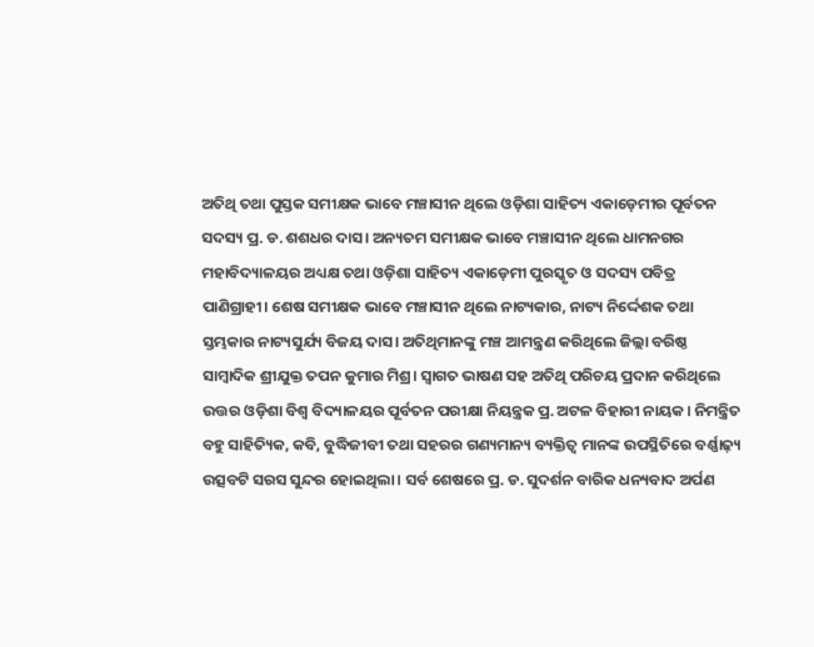ଅତିଥି ତଥା ପୁସ୍ତକ ସମୀକ୍ଷକ ଭାବେ ମଞ୍ଚାସୀନ ଥିଲେ ଓଡ଼ିଶା ସାହିତ୍ୟ ଏକାଡ଼େମୀର ପୂର୍ବତନ ସଦସ୍ୟ ପ୍ର. ଡ. ଶଶଧର ଦାସ। ଅନ୍ୟତମ ସମୀକ୍ଷକ ଭାବେ ମଞ୍ଚାସୀନ ଥିଲେ ଧାମନଗର ମହାବିଦ୍ୟାଳୟର ଅଧ୍ୟକ୍ଷ ତଥା ଓଡ଼ିଶା ସାହିତ୍ୟ ଏକାଡ଼େମୀ ପୁରସ୍କୃତ ଓ ସଦସ୍ୟ ପବିତ୍ର ପାଣିଗ୍ରାହୀ। ଶେଷ ସମୀକ୍ଷକ ଭାବେ ମଞ୍ଚାସୀନ ଥିଲେ ନାଟ୍ୟକାର, ନାଟ୍ୟ ନିର୍ଦ୍ଦେଶକ ତଥା ସ୍ତମ୍ଭକାର ନାଟ୍ୟସୁର୍ଯ୍ୟ ବିଜୟ ଦାସ। ଅତିଥିମାନଙ୍କୁ ମଞ୍ଚ ଆମନ୍ତ୍ରଣ କରିଥିଲେ ଜିଲ୍ଲା ବରିଷ୍ଠ ସାମ୍ବାଦିକ ଶ୍ରୀଯୁକ୍ତ ତପନ କୁମାର ମିଶ୍ର। ସ୍ୱାଗତ ଭାଷଣ ସହ ଅତିଥି ପରିଚୟ ପ୍ରଦାନ କରିଥିଲେ ଉତ୍ତର ଓଡ଼ିଶା ବିଶ୍ୱ ବିଦ୍ୟାଳୟର ପୂର୍ବତନ ପରୀକ୍ଷା ନିୟନ୍ତ୍ରକ ପ୍ର. ଅଟଳ ବିହାରୀ ନାୟକ। ନିମନ୍ତ୍ରିତ ବହୁ ସାହିତ୍ୟିକ, କବି, ବୁଦ୍ଧିଜୀବୀ ତଥା ସହରର ଗଣ୍ୟମାନ୍ୟ ବ୍ୟକ୍ତିତ୍ୱ ମାନଙ୍କ ଉପସ୍ଥିତିରେ ବର୍ଣ୍ଣାଢ଼୍ୟ ଉତ୍ସବଟି ସରସ ସୁନ୍ଦର ହୋଇଥିଲା। ସର୍ବ ଶେଷରେ ପ୍ର. ଡ. ସୁଦର୍ଶନ ବାରିକ ଧନ୍ୟବାଦ ଅର୍ପଣ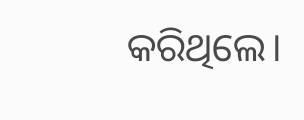କରିଥିଲେ।